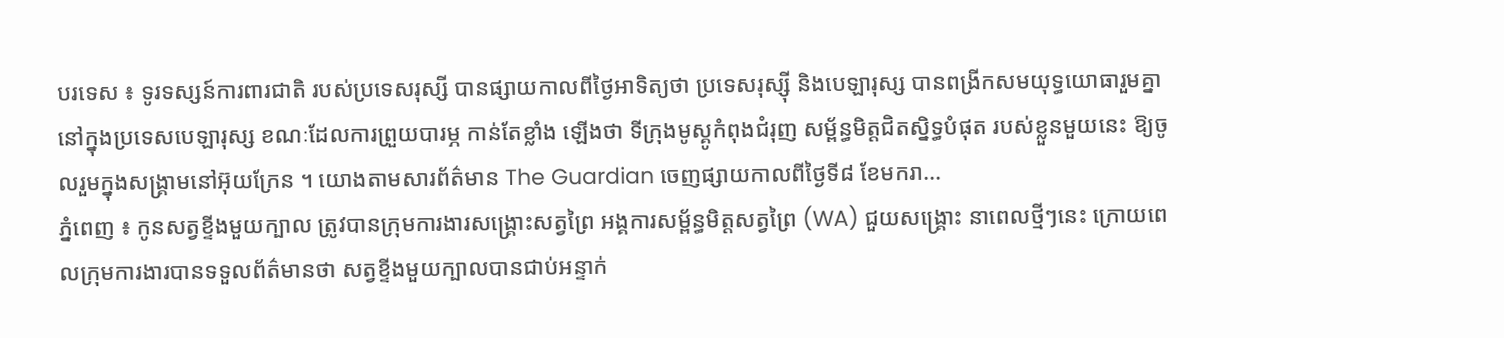បរទេស ៖ ទូរទស្សន៍ការពារជាតិ របស់ប្រទេសរុស្សី បានផ្សាយកាលពីថ្ងៃអាទិត្យថា ប្រទេសរុស្ស៊ី និងបេឡារុស្ស បានពង្រីកសមយុទ្ធយោធារួមគ្នា នៅក្នុងប្រទេសបេឡារុស្ស ខណៈដែលការព្រួយបារម្ភ កាន់តែខ្លាំង ឡើងថា ទីក្រុងមូស្គូកំពុងជំរុញ សម្ព័ន្ធមិត្តជិតស្និទ្ធបំផុត របស់ខ្លួនមួយនេះ ឱ្យចូលរួមក្នុងសង្គ្រាមនៅអ៊ុយក្រែន ។ យោងតាមសារព័ត៌មាន The Guardian ចេញផ្សាយកាលពីថ្ងៃទី៨ ខែមករា...
ភ្នំពេញ ៖ កូនសត្វខ្ទីងមួយក្បាល ត្រូវបានក្រុមការងារសង្គ្រោះសត្វព្រៃ អង្គការសម្ព័ន្ធមិត្តសត្វព្រៃ (WA) ជួយសង្គ្រោះ នាពេលថ្មីៗនេះ ក្រោយពេលក្រុមការងារបានទទួលព័ត៌មានថា សត្វខ្ទីងមួយក្បាលបានជាប់អន្ទាក់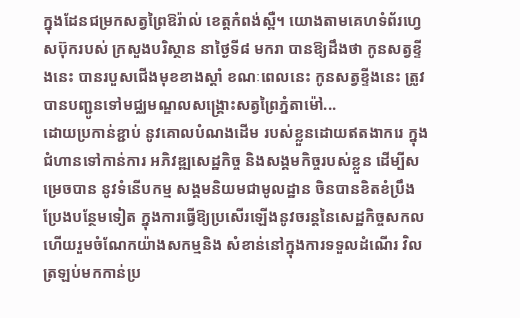ក្នុងដែនជម្រកសត្វព្រៃឱរ៉ាល់ ខេត្តកំពង់ស្ពឺ។ យោងតាមគេហទំព័រហ្វេសប៊ុករបស់ ក្រសួងបរិស្ថាន នាថ្ងៃទី៨ មករា បានឱ្យដឹងថា កូនសត្វខ្ទីងនេះ បានរបួសជើងមុខខាងស្តាំ ខណៈពេលនេះ កូនសត្វខ្ទីងនេះ ត្រូវបានបញ្ជូនទៅមជ្ឈមណ្ឌលសង្គ្រោះសត្វព្រៃភ្នំតាម៉ៅ...
ដោយប្រកាន់ខ្ជាប់ នូវគោលបំណងដើម របស់ខ្លួនដោយឥតងាករេ ក្នុងជំហានទៅកាន់ការ អភិវឌ្ឍសេដ្ឋកិច្ច និងសង្គមកិច្ចរបស់ខ្លួន ដើម្បីសម្រេចបាន នូវទំនើបកម្ម សង្គមនិយមជាមូលដ្ឋាន ចិនបានខិតខំប្រឹងប្រែងបន្ថែមទៀត ក្នុងការធ្វើឱ្យប្រសើរឡើងនូវចរន្តនៃសេដ្ឋកិច្ចសកល ហើយរួមចំណែកយ៉ាងសកម្មនិង សំខាន់នៅក្នុងការទទួលដំណើរ វិលត្រឡប់មកកាន់ប្រ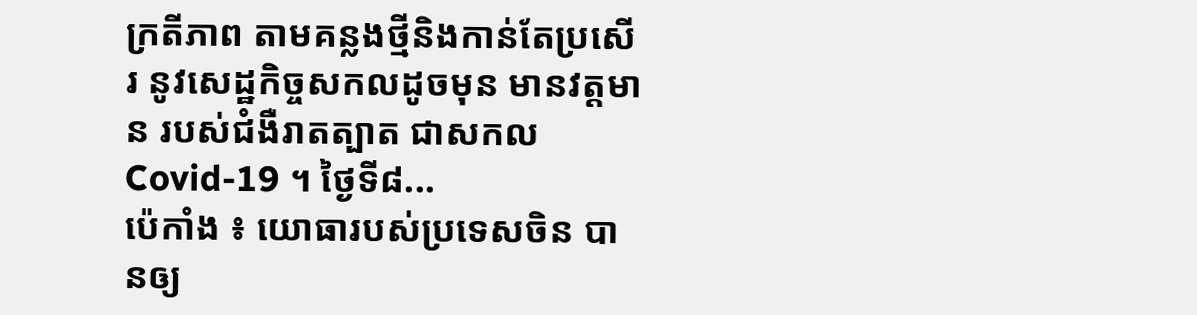ក្រតីភាព តាមគន្លងថ្មីនិងកាន់តែប្រសើរ នូវសេដ្ឋកិច្ចសកលដូចមុន មានវត្តមាន របស់ជំងឺរាតត្បាត ជាសកល Covid-19 ។ ថ្ងៃទី៨...
ប៉េកាំង ៖ យោធារបស់ប្រទេសចិន បានឲ្យ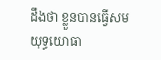ដឹងថា ខ្លួនបានធ្វើសមយុទ្ធយោធា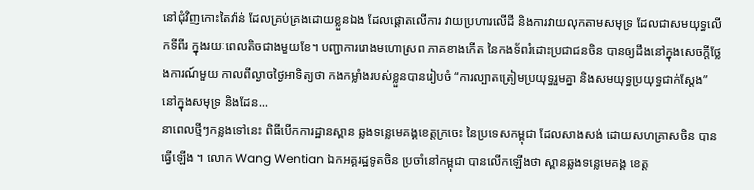នៅជុំវិញកោះតៃវ៉ាន់ ដែលគ្រប់គ្រងដោយខ្លួនឯង ដែលផ្តោតលើការ វាយប្រហារលើដី និងការវាយលុកតាមសមុទ្រ ដែលជាសមយុទ្ធលើកទីពីរ ក្នុងរយៈពេលតិចជាងមួយខែ។ បញ្ជាការរោងមហោស្រព ភាគខាងកើត នៃកងទ័ពរំដោះប្រជាជនចិន បានឲ្យដឹងនៅក្នុងសេចក្តីថ្លែងការណ៍មួយ កាលពីល្ងាចថ្ងៃអាទិត្យថា កងកម្លាំងរបស់ខ្លួនបានរៀបចំ “ការល្បាតត្រៀមប្រយុទ្ធរួមគ្នា និងសមយុទ្ធប្រយុទ្ធជាក់ស្តែង” នៅក្នុងសមុទ្រ និងដែន...
នាពេលថ្មីៗកន្លងទៅនេះ ពិធីបើកការដ្ឋានស្ពាន ឆ្លងទន្លេមេគង្គខេត្តក្រចេះ នៃប្រទេសកម្ពុជា ដែលសាងសង់ ដោយសហគ្រាសចិន បានធ្វើឡើង ។ លោក Wang Wentian ឯកអគ្គរដ្ឋទូតចិន ប្រចាំនៅកម្ពុជា បានលើកឡើងថា ស្ពានឆ្លងទន្លេមេគង្គ ខេត្ត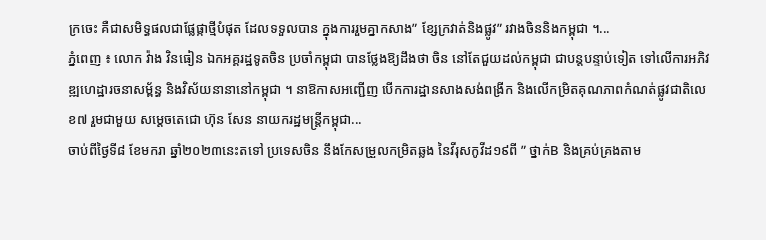ក្រចេះ គឺជាសមិទ្ធផលជាផ្លែផ្កាថ្មីបំផុត ដែលទទួលបាន ក្នុងការរួមគ្នាកសាង” ខ្សែក្រវាត់និងផ្លូវ” រវាងចិននិងកម្ពុជា ។...
ភ្នំពេញ ៖ លោក វ៉ាង វិនធៀន ឯកអគ្គរដ្ឋទូតចិន ប្រចាំកម្ពុជា បានថ្លែងឱ្យដឹងថា ចិន នៅតែជួយដល់កម្ពុជា ជាបន្តបន្ទាប់ទៀត ទៅលើការអភិវឌ្ឍហេដ្ឋារចនាសម្ព័ន្ធ និងវិស័យនានានៅកម្ពុជា ។ នាឱកាសអញ្ជើញ បើកការដ្ឋានសាងសង់ពង្រីក និងលើកម្រិតគុណភាពកំណត់ផ្លូវជាតិលេខ៧ រួមជាមួយ សម្ដេចតេជោ ហ៊ុន សែន នាយករដ្ឋមន្រ្តីកម្ពុជា...
ចាប់ពីថ្ងៃទី៨ ខែមករា ឆ្នាំ២០២៣នេះតទៅ ប្រទេសចិន នឹងកែសម្រួលកម្រិតឆ្លង នៃវីរុសកូវីដ១៩ពី ” ថ្នាក់B និងគ្រប់គ្រងតាម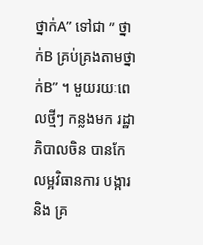ថ្នាក់A” ទៅជា ” ថ្នាក់B គ្រប់គ្រងតាមថ្នាក់B” ។ មួយរយៈពេលថ្មីៗ កន្លងមក រដ្ឋាភិបាលចិន បានកែលម្អវិធានការ បង្ការនិង គ្រ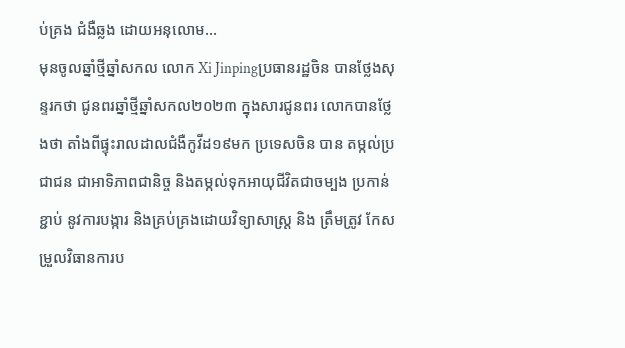ប់គ្រង ជំងឺឆ្លង ដោយអនុលោម...
មុនចូលឆ្នាំថ្មីឆ្នាំសកល លោក Xi Jinpingប្រធានរដ្ឋចិន បានថ្លែងសុន្ទរកថា ជូនពរឆ្នាំថ្មីឆ្នាំសកល២០២៣ ក្នុងសារជូនពរ លោកបានថ្លែងថា តាំងពីផ្ទុះរាលដាលជំងឺកូវីដ១៩មក ប្រទេសចិន បាន តម្កល់ប្រជាជន ជាអាទិភាពជានិច្ច និងតម្កល់ទុកអាយុជីវិតជាចម្បង ប្រកាន់ខ្ជាប់ នូវការបង្ការ និងគ្រប់គ្រងដោយវិទ្យាសាស្ត្រ និង ត្រឹមត្រូវ កែសម្រួលវិធានការប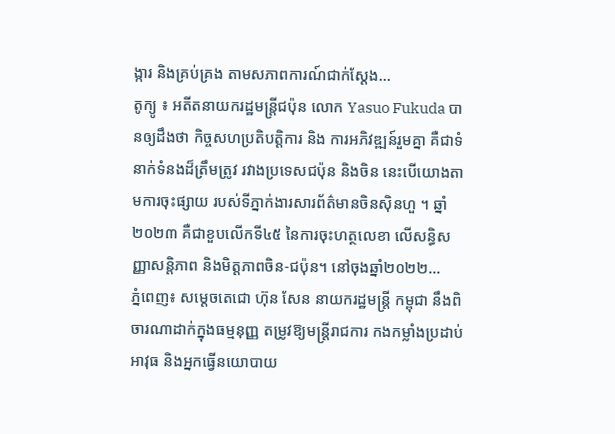ង្ការ និងគ្រប់គ្រង តាមសភាពការណ៍ជាក់ស្តែង...
តូក្យូ ៖ អតីតនាយករដ្ឋមន្ត្រីជប៉ុន លោក Yasuo Fukuda បានឲ្យដឹងថា កិច្ចសហប្រតិបត្តិការ និង ការអភិវឌ្ឍន៍រួមគ្នា គឺជាទំនាក់ទំនងដ៏ត្រឹមត្រូវ រវាងប្រទេសជប៉ុន និងចិន នេះបើយោងតាមការចុះផ្សាយ របស់ទីភ្នាក់ងារសារព័ត៌មានចិនស៊ិនហួ ។ ឆ្នាំ២០២៣ គឺជាខួបលើកទី៤៥ នៃការចុះហត្ថលេខា លើសន្ធិសញ្ញាសន្តិភាព និងមិត្តភាពចិន-ជប៉ុន។ នៅចុងឆ្នាំ២០២២...
ភ្នំពេញ៖ សម្ដេចតេជោ ហ៊ុន សែន នាយករដ្ឋមន្ដ្រី កម្ពុជា នឹងពិចារណាដាក់ក្នុងធម្មនុញ្ញ តម្រូវឱ្យមន្ដ្រីរាជការ កងកម្លាំងប្រដាប់អាវុធ និងអ្នកធ្វើនយោបាយ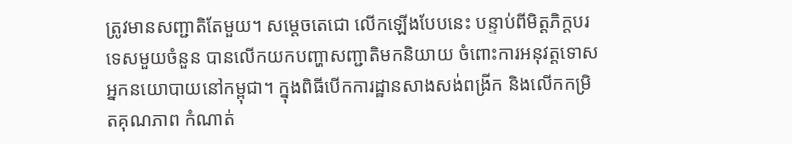ត្រូវមានសញ្ជាតិតែមួយ។ សម្ដេចតេជោ លើកឡើងបែបនេះ បន្ទាប់ពីមិត្តភិក្តបរទេសមួយចំនួន បានលើកយកបញ្ហាសញ្ជាតិមកនិយាយ ចំពោះការអនុវត្តទោសអ្នកនយោបាយនៅកម្ពុជា។ ក្នុងពិធីបើកការដ្ឋានសាងសង់ពង្រីក និងលើកកម្រិតគុណភាព កំណាត់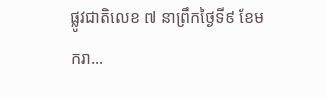ផ្លូវជាតិលេខ ៧ នាព្រឹកថ្ងៃទី៩ ខែមករា...